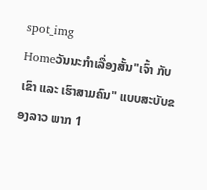spot_img
Homeວັນນະກຳເລື່ອງສັ້ນ"ເຈົ້າ ກັບ ເຂົາ ແລະ ເຮົາສາມຄົນ" ແບບສະບັບຂອງລາວ ພາກ 1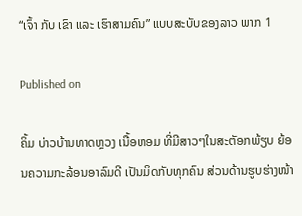“ເຈົ້າ ກັບ ເຂົາ ແລະ ເຮົາສາມຄົນ” ແບບສະບັບຂອງລາວ ພາກ 1

Published on

ຄິ້ມ ບ່າວບ້ານທາດຫຼວງ ເນື້ອຫອມ ທີ່ມີສາວໆໃນສະຕັອກພ້ຽບ ຍ້ອນຄວາມກະລ້ອນອາລົມດີ ເປັນມິດກັບທຸກຄົນ ສ່ວນດ້ານຮູບຮ່າງໜ້າ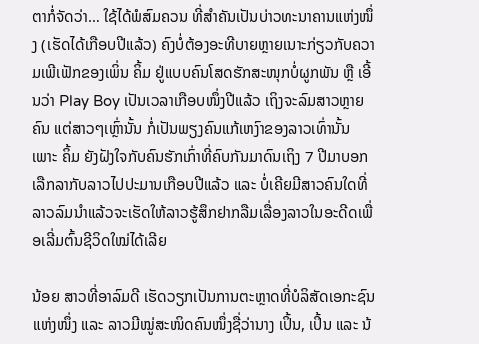ຕາກໍ່ຈັດວ່າ… ໃຊ້ໄດ້ພໍສົມຄວນ ທີ່ສຳຄັນເປັນບ່າວທະນາຄານແຫ່ງໜຶ່ງ (ເຮັດໄດ້ເກືອບປີແລ້ວ) ຄົງບໍ່ຕ້ອງອະທີບາຍຫຼາຍເນາະກ່ຽວກັບຄວາມເພີເຟັກຂອງເພິ່ນ ຄິ້ມ ຢູ່ແບບຄົນໂສດຮັກສະໜຸກບໍ່ຜູກພັນ ຫຼື ເອີ້ນວ່າ Play Boy ເປັນເວລາເກືອບໜຶ່ງປີແລ້ວ ເຖິງຈະລົມສາວຫຼາຍຄົນ ແຕ່ສາວໆເຫຼົ່ານັ້ນ ກໍ່ເປັນພຽງຄົນແກ້ເຫງົາຂອງລາວເທົ່ານັ້ນ ເພາະ ຄິ້ມ ຍັງຝັງໃຈກັບຄົນຮັກເກົ່າທີ່ຄົບກັນມາດົນເຖິງ 7 ປີມາບອກເລືກລາກັບລາວໄປປະມານເກືອບປີແລ້ວ ແລະ ບໍ່ເຄີຍມີສາວຄົນໃດທີ່ລາວລົມນຳແລ້ວຈະເຮັດໃຫ້ລາວຮູ້ສຶກຢາກລືມເລື່ອງລາວໃນອະດີດເພື່ອເລີ່ມຕົ້ນຊີວິດໃໝ່ໄດ້ເລີຍ

ນ້ອຍ ສາວທີ່ອາລົມດີ ເຮັດວຽກເປັນການຕະຫຼາດທີ່ບໍລິສັດເອກະຊົນແຫ່ງໜຶ່ງ ແລະ ລາວມີໝູ່ສະໜິດຄົນໜຶ່ງຊື່ວ່ານາງ ເປິ້ນ, ເປິ້ນ ແລະ ນ້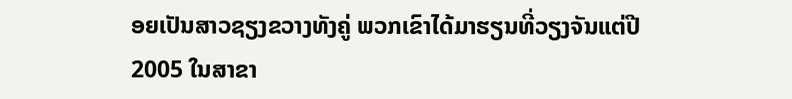ອຍເປັນສາວຊຽງຂວາງທັງຄູ່ ພວກເຂົາໄດ້ມາຮຽນທີ່ວຽງຈັນແຕ່ປີ 2005 ໃນສາຂາ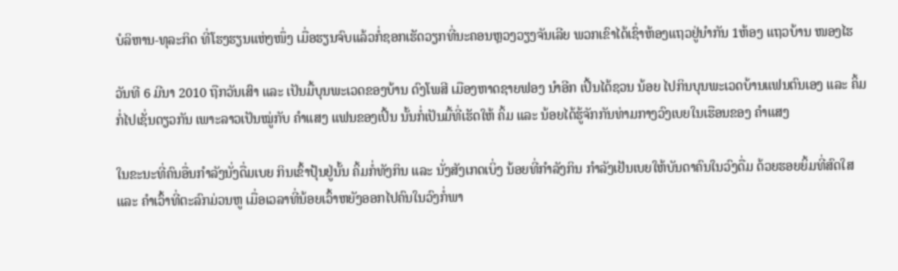ບໍລິຫານ-ທຸລະກິດ ທີ່ໂຮງຮຽນແຫ່ງໜຶ່ງ ເມື່ອຮຽນຈົບແລ້ວກໍ່ຊອກເຮັດວຽກທີ່ນະຄອນຫຼວງວຽງຈັນເລີຍ ພວກເຂົາໄດ້ເຊົ່າຫ້ອງແຖວຢູ່ນຳກັນ 1ຫ້ອງ ແຖວບ້ານ ໜອງໄຮ

ວັນທີ 6 ມີນາ 2010 ຖືກວັນເສົາ ແລະ ເປັນມື້ບຸນພະເວດຂອງບ້ານ ດົງໂພສີ ເມືອງຫາດຊາຍຟອງ ນຳອີກ ເປິ້ນໄດ້ຊວນ ນ້ອຍ ໄປກິນບຸນພະເວດບ້ານແຟນຕົນເອງ ແລະ ຄິ້ມກໍ່ໄປເຊັ່ນດຽວກັນ ເພາະລາວເປັນໝູ່ກັບ ຄຳແສງ ແຟນຂອງເປິ້ນ ນັ້ນກໍ່ເປັນມື້ທີ່ເຮັດໃຫ້ ຄິ້ມ ແລະ ນ້ອຍໄດ້ຮູ້ຈັກກັນທ່າມກາງວົງເບຍໃນເຮືອນຂອງ ຄຳແສງ

ໃນຂະນະທີ່ຄົນອື່ນກຳລັງນັ່ງດື່ມເບຍ ກິນເຂົ້າປຸ້ນຢູ່ນັ້ນ ຄິ້ມກໍ່ທັງກິນ ແລະ ນັ່ງສັງເກດເບິ່ງ ນ້ອຍທີ່ກຳລັງກິນ ກຳລັງເຢັນເບຍໃຫ້ບັນດາຄົນໃນວົງດື່ມ ດ້ວຍຮອຍຍິ້ມທີ່ສົດໃສ ແລະ ຄຳເວົ້າທີ່ຕະລົກມ່ວນຫູ ເມື່ອເວລາທີ່ນ້ອຍເວົ້າຫຍັງອອກໄປຄົນໃນວົງກໍ່ພາ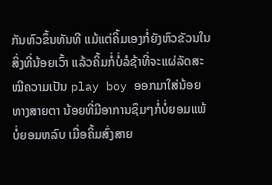ກັນຫົວຂຶ້ນທັນທີ ແມ້ແຕ່ຄິ້ມເອງກໍ່ຍັງຫົວຂັວນໃນສິ່ງທີ່ນ້ອຍເວົ້າ ແລ້ວຄິ້ມກໍ່ບໍ່ລໍຊ້າທີ່ຈະແຜ່ລັດສະໝີຄວາມເປັນ play boy ອອກມາໃສ່ນ້ອຍທາງສາຍຕາ ນ້ອຍທີ່ມີອາການຊຶມໆກໍ່ບໍ່ຍອມແພ້ ບໍ່ຍອມຫລົບ ເມື່ອຄິ້ມສົ່ງສາຍ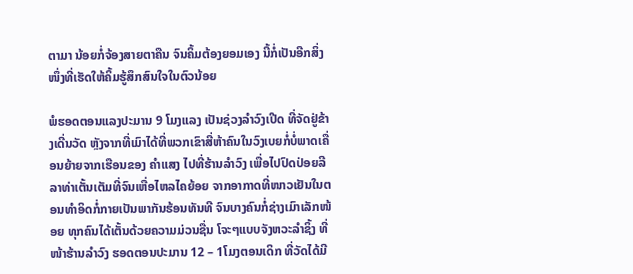ຕາມາ ນ້ອຍກໍ່ຈ້ອງສາຍຕາຄືນ ຈົນຄິ້ມຕ້ອງຍອມເອງ ນີ້ກໍ່ເປັນອີກສິ່ງໜຶ່ງທີ່ເຮັດໃຫ້ຄິ້ມຮູ້ສຶກສົນໃຈໃນຕົວນ້ອຍ

ພໍຮອດຕອນແລງປະມານ 9 ໂມງແລງ ເປັນຊ່ວງລຳວົງເປີດ ທີ່ຈັດຢູ່ຂ້າງເດີ່ນວັດ ຫຼັງຈາກທີ່ເມົາໄດ້ທີ່ພວກເຂົາສີ່ຫ້າຄົນໃນວົງເບຍກໍ່ບໍ່ພາດເຄື່ອນຍ້າຍຈາກເຮືອນຂອງ ຄຳແສງ ໄປທີ່ຮ້ານລຳວົງ ເພື່ອໄປປົດປ່ອຍລີລາທ່າເຕັ້ນເຕັມທີ່ຈົນເຫື່ອໄຫລໄຄຍ້ອຍ ຈາກອາກາດທີ່ໜາວເຢັນໃນຕອນທຳອິດກໍ່ກາຍເປັນພາກັນຮ້ອນທັນທີ ຈົນບາງຄົນກໍ່ຊ່າງເມົາເລັກໜ້ອຍ ທຸກຄົນໄດ້ເຕັ້ນດ້ວຍຄວາມມ່ວນຊື່ນ ໂຈະໆແບບຈັງຫວະລຳຊິ້ງ ທີ່ໜ້າຮ້ານລຳວົງ ຮອດຕອນປະມານ 12 – 1ໂມງຕອນເດິກ ທີ່ວັດໄດ້ມີ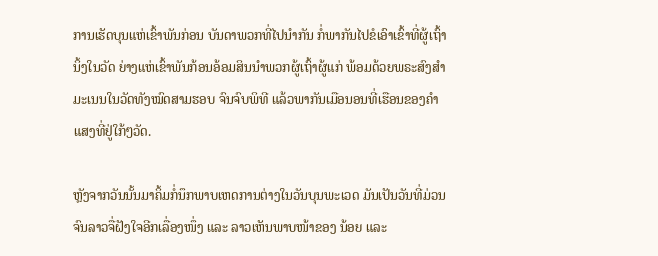ການເຮັດບຸນແຫ່ເຂົ້າພັນກ່ອນ ບັນດາພວກທີ່ໄປນຳກັນ ກໍ່ພາກັນໄປຂໍເອົາເຂົ້າທີ່ຜູ້ເຖົ້ານິ້ງໃນວັດ ຍ່າງແຫ່ເຂົ້າພັນກ້ອນອ້ອມສິນນຳພວກຜູ້ເຖົ້າຜູ້ແກ່ ພ້ອມດ້ວຍພຣະສົງສຳມະເນນໃນວັດທັງໝົດສາມຮອບ ຈົນຈົບພິທີ ແລ້ວພາກັນເມືອນອນທີ່ເຮືອນຂອງຄຳແສງທີ່ຢູ່ໃກ້ໆວັດ.

ຫຼັງຈາກວັນນັ້ນມາຄິ້ມກໍ່ນຶກພາບເຫດການຕ່າງໃນວັນບຸນພະເວດ ມັນເປັນວັນທີ່ມ່ວນຈົນລາວຈື່ຝັງໃຈອີກເລື່ອງໜຶ່ງ ແລະ ລາວເຫັນພາບໜ້າຂອງ ນ້ອຍ ແລະ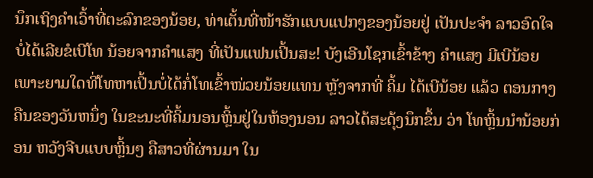ນຶກເຖິງຄຳເວົ້າທີ່ຕະລົກຂອງນ້ອຍ, ທ່າເຕັ້ນທີ່ໜ້າຮັກແບບແປກໆຂອງນ້ອຍຢູ່ ເປັນປະຈຳ ລາວອົດໃຈບໍ່ໄດ້ເລີຍຂໍເບີໂທ ນ້ອຍຈາກຄຳແສງ ທີ່ເປັນແຟນເປິ້ນສະ! ບັງເອີນໂຊກເຂົ້າຂ້າງ ຄຳແສງ ມີເບີນ້ອຍ ເພາະຍາມໃດທີ່ໂທຫາເປິ້ນບໍ່ໄດ້ກໍ່ໂທເຂົ້າໜ່ວຍນ້ອຍແທນ ຫຼັງຈາກທີ່ ຄິ້ມ ໄດ້ເບີນ້ອຍ ແລ້ວ ຕອນກາງຄືນຂອງວັນຫນຶ່ງ ໃນຂະນະທີ່ຄິ້ມນອນຫຼິ້ນຢູ່ໃນຫ້ອງນອນ ລາວໄດ້ສະດຸ້ງນຶກຂຶ້ນ ວ່າ ໂທຫຼິ້ນນຳນ້ອຍກ່ອນ ຫວັງຈີບແບບຫຼິ້ນໆ ຄືສາວທີ່ຜ່ານມາ ໃນ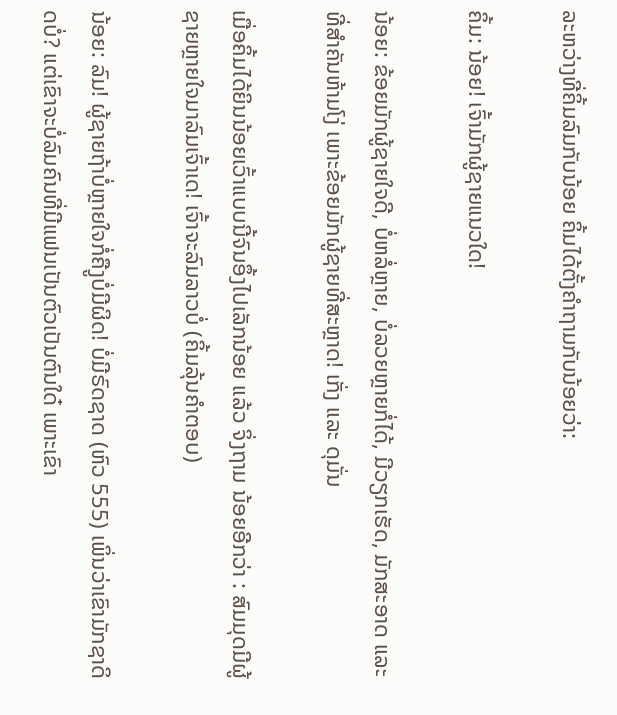ລະຫວ່າງທີ່ຄິ້ມລົມກັບນ້ອຍ ຄິ້ມໄດ້ຕັ້ງຄຳຖາມກັບນ້ອຍວ່າ:

ຄິ້ມ: ນ້ອຍ! ເຈົ້າມັກຜູ້ຊາຍແນວໃດ!

ນ້ອຍ: ຂ້ອຍມັກຜູ້ຊາຍໃຈດີ, ບໍ່ຫລໍ່ຫຼາຍ, ບໍ່ລວຍຫຼາຍກໍ່ໄດ້, ມີວຽກເຮັດ, ມັກສະອາດ ແລະ ທີ່ສຳຄັນຫ້າມໂງ່ ເພາະຂ້ອຍມັກຜູ້ຊາຍທີ່ສະຫຼາດ! ເກັ່ງ ແລະ ດຸມັ່ນ

ເມື່ອຄິ້ມໄດ້ຍິນນ້ອຍເວົ້າແບບນີ້ຈົນອຶ້ງໄປເລັກນ້ອຍ ແລ້ວ ຈິ່ງຖາມ ນ້ອຍອີກວ່າ : ສົມມຸດມີຜູ້ຊາຍຫຼາຍໃຈມາລົມເຈົ້າເດ! ເຈົ້າຈະລົມລາວບໍ່ (ຄິ້ມລຸ້ນຄຳຕອບ)

ນ້ອຍ: ລົມ! ຜູ້ຊາຍຖ້າບໍ່ຫຼາຍໃຈກໍ່ຄືງູບໍ່ມີຜິດ! ບໍ່ມີຣົດຊາດ (ຫົວ 555) ເພິ່ນວ່າເຂົາມັກຊາດິດບໍ່? ແຕ່ເຂົາຈະບໍ່ລົມຄົນທີ່ມີແຟນເປັນຕົວເປັນຕົນໃດ໋ ເພາະເຂົາ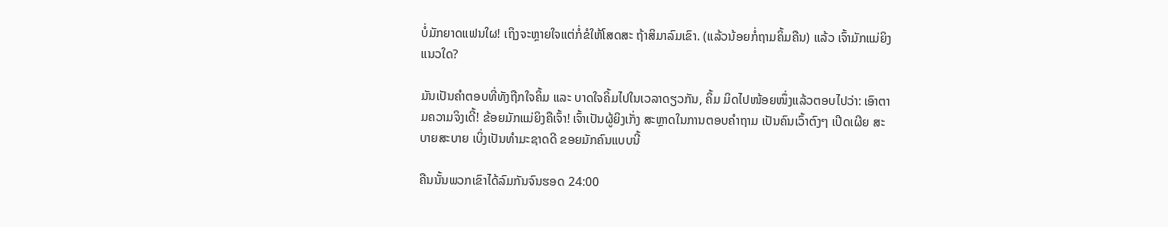ບໍ່ມັກຍາດແຟນໃຜ! ເຖິງຈະຫຼາຍໃຈແຕ່ກໍ່ຂໍໃຫ້ໂສດສະ ຖ້າສິມາລົມເຂົາ. (ແລ້ວນ້ອຍກໍ່ຖາມຄິ້ມຄືນ) ແລ້ວ ເຈົ້າມັກແມ່ຍິງແນວໃດ?

ມັນເປັນຄຳຕອບທີ່ທັງຖືກໃຈຄິ້ມ ແລະ ບາດໃຈຄິ້ມໄປໃນເວລາດຽວກັນ, ຄິ້ມ ມິດໄປໜ້ອຍໜຶ່ງແລ້ວຕອບໄປວ່າ: ເອົາຕາມຄວາມຈິງເດີ້! ຂ້ອຍມັກແມ່ຍິງຄືເຈົ້າ! ເຈົ້າເປັນຜູ້ຍິງເກັ່ງ ສະຫຼາດໃນການຕອບຄຳຖາມ ເປັນຄົນເວົ້າຕົງໆ ເປີດເຜີຍ ສະບາຍສະບາຍ ເບິ່ງເປັນທຳມະຊາດດີ ຂອຍມັກຄົນແບບນີ້

ຄືນນັ້ນພວກເຂົາໄດ້ລົມກັນຈົນຮອດ 24:00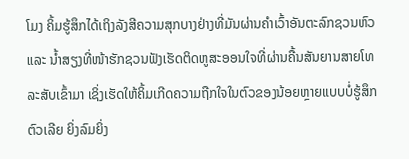ໂມງ ຄິ້ມຮູ້ສຶກໄດ້ເຖິງລັງສີຄວາມສຸກບາງຢ່າງທີ່ມັນຜ່ານຄຳເວົ້າອັນຕະລົກຊວນຫົວ ແລະ ນ້ຳສຽງທີ່ໜ້າຮັກຊວນຟັງເຮັດຕິດຫູສະອອນໃຈທີ່ຜ່ານຄື້ນສັນຍານສາຍໂທລະສັບເຂົ້າມາ ເຊິ່ງເຮັດໃຫ້ຄິ້ມເກີດຄວາມຖືກໃຈໃນຕົວຂອງນ້ອຍຫຼາຍແບບບໍ່ຮູ້ສຶກຕົວເລີຍ ຍິ່ງລົມຍິ່ງ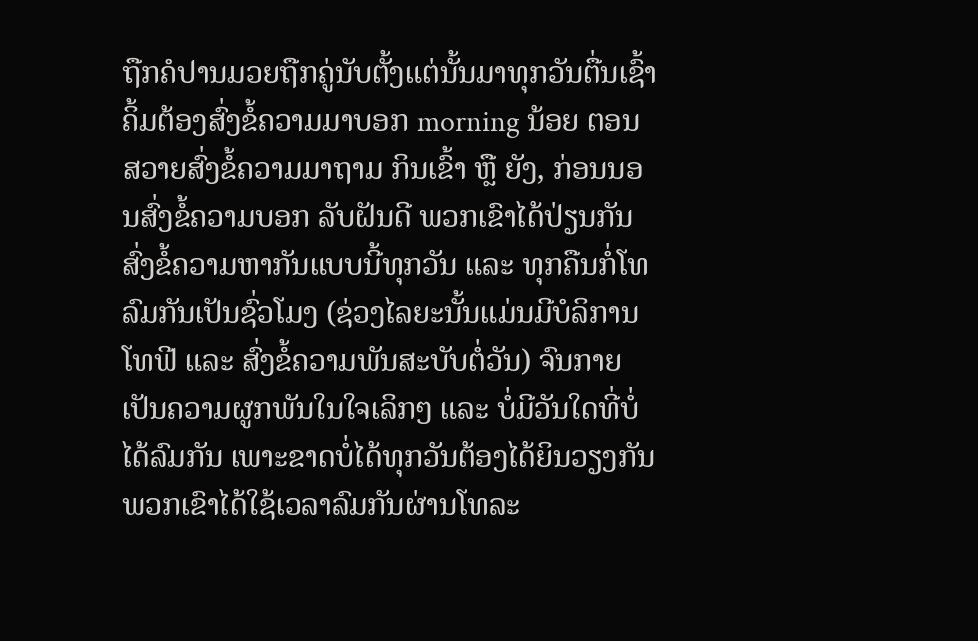ຖືກຄໍປານມວຍຖືກຄູ່ນັບຕັ້ງແຕ່ນັ້ນມາທຸກວັນຕື່ນເຊົ້າຄິ້ມຕ້ອງສົ່ງຂໍ້ຄວາມມາບອກ morning ນ້ອຍ ຕອນສວາຍສົ່ງຂໍ້ຄວາມມາຖາມ ກິນເຂົ້າ ຫຼື ຍັງ, ກ່ອນນອນສົ່ງຂໍ້ຄວາມບອກ ລັບຝັນດີ ພວກເຂົາໄດ້ປ່ຽນກັນສົ່ງຂໍ້ຄວາມຫາກັນແບບນີ້ທຸກວັນ ແລະ ທຸກຄືນກໍ່ໂທລົມກັນເປັນຊົ່ວໂມງ (ຊ່ວງໄລຍະນັ້ນແມ່ນມີບໍລິການໂທຟີ ແລະ ສົ່ງຂໍ້ຄວາມພັນສະບັບຕໍ່ວັນ) ຈົນກາຍເປັນຄວາມຜູກພັນໃນໃຈເລິກໆ ແລະ ບໍ່ມີວັນໃດທີ່ບໍ່ໄດ້ລົມກັນ ເພາະຂາດບໍ່ໄດ້ທຸກວັນຕ້ອງໄດ້ຍິນວຽງກັນພວກເຂົາໄດ້ໃຊ້ເວລາລົມກັນຜ່ານໂທລະ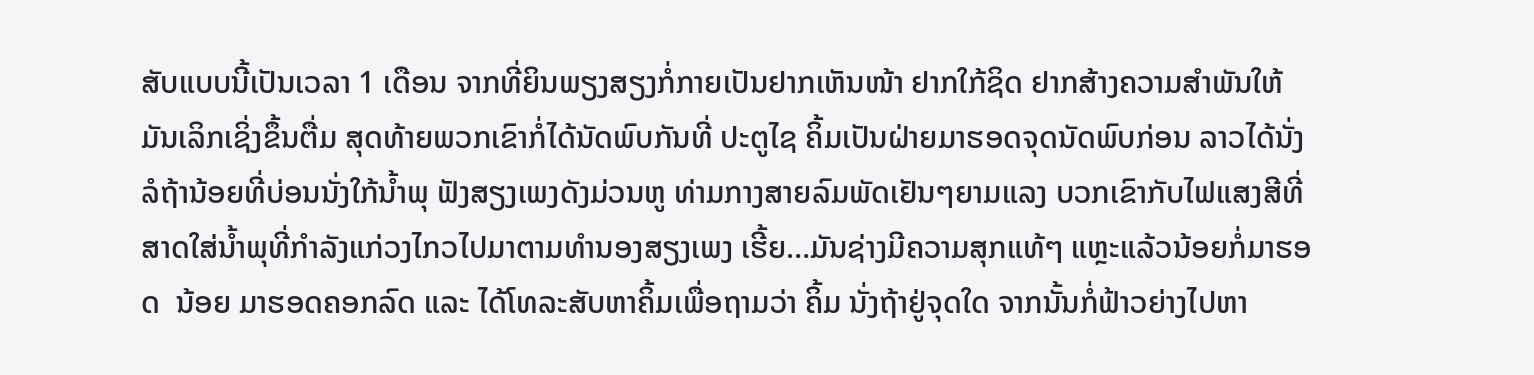ສັບແບບນີ້ເປັນເວລາ 1 ເດືອນ ຈາກທີ່ຍິນພຽງສຽງກໍ່ກາຍເປັນຢາກເຫັນໜ້າ ຢາກໃກ້ຊິດ ຢາກສ້າງຄວາມສຳພັນໃຫ້ມັນເລິກເຊິ່ງຂຶ້ນຕື່ມ ສຸດທ້າຍພວກເຂົາກໍ່ໄດ້ນັດພົບກັນທີ່ ປະຕູໄຊ ຄິ້ມເປັນຝ່າຍມາຮອດຈຸດນັດພົບກ່ອນ ລາວໄດ້ນັ່ງລໍຖ້ານ້ອຍທີ່ບ່ອນນັ່ງໃກ້ນ້ຳພຸ ຟັງສຽງເພງດັງມ່ວນຫູ ທ່າມກາງສາຍລົມພັດເຢັນໆຍາມແລງ ບວກເຂົາກັບໄຟແສງສີທີ່ສາດໃສ່ນ້ຳພຸທີ່ກຳລັງແກ່ວງໄກວໄປມາຕາມທຳນອງສຽງເພງ ເຮີ້ຍ…ມັນຊ່າງມີຄວາມສຸກແທ້ໆ ແຫຼະແລ້ວນ້ອຍກໍ່ມາຮອດ  ນ້ອຍ ມາຮອດຄອກລົດ ແລະ ໄດ້ໂທລະສັບຫາຄິ້ມເພື່ອຖາມວ່າ ຄິ້ມ ນັ່ງຖ້າຢູ່ຈຸດໃດ ຈາກນັ້ນກໍ່ຟ້າວຍ່າງໄປຫາ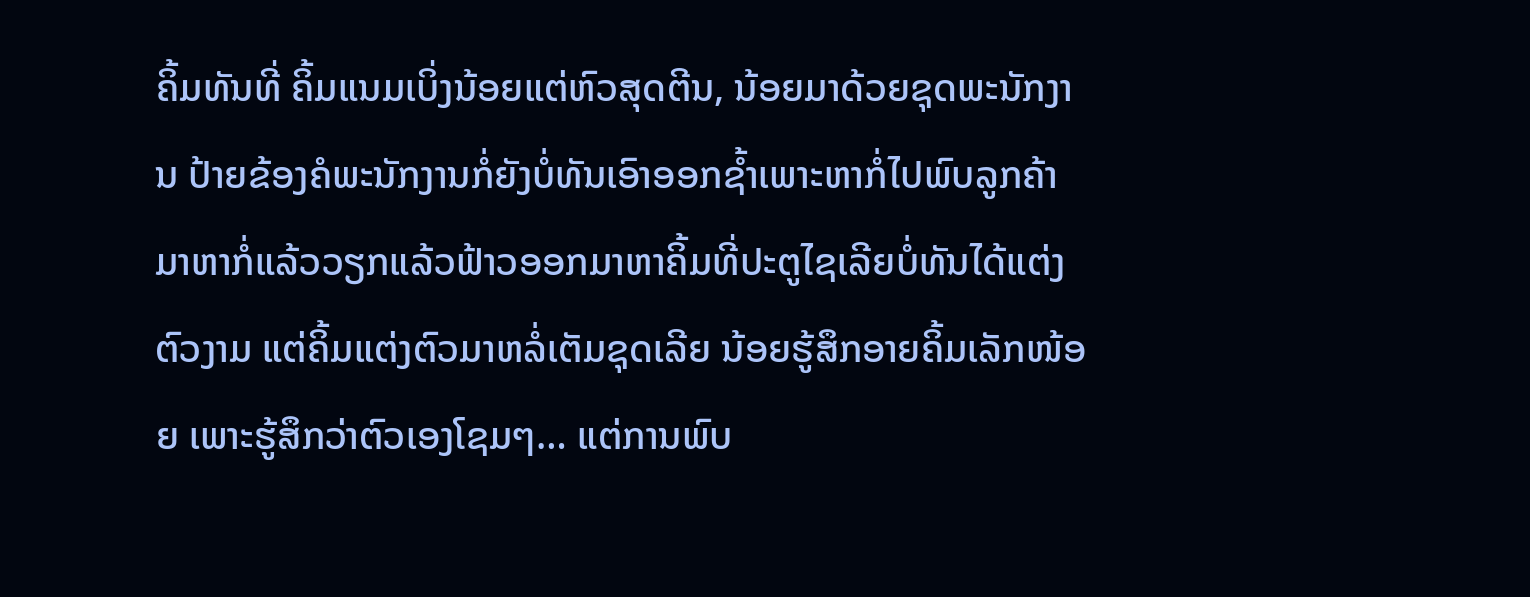ຄິ້ມທັນທີ່ ຄິ້ມແນມເບິ່ງນ້ອຍແຕ່ຫົວສຸດຕີນ, ນ້ອຍມາດ້ວຍຊຸດພະນັກງານ ປ້າຍຂ້ອງຄໍພະນັກງານກໍ່ຍັງບໍ່ທັນເອົາອອກຊ້ຳເພາະຫາກໍ່ໄປພົບລູກຄ້າມາຫາກໍ່ແລ້ວວຽກແລ້ວຟ້າວອອກມາຫາຄິ້ມທີ່ປະຕູໄຊເລີຍບໍ່ທັນໄດ້ແຕ່ງຕົວງາມ ແຕ່ຄິ້ມແຕ່ງຕົວມາຫລໍ່ເຕັມຊຸດເລີຍ ນ້ອຍຮູ້ສຶກອາຍຄິ້ມເລັກໜ້ອຍ ເພາະຮູ້ສຶກວ່າຕົວເອງໂຊມໆ… ແຕ່ການພົບ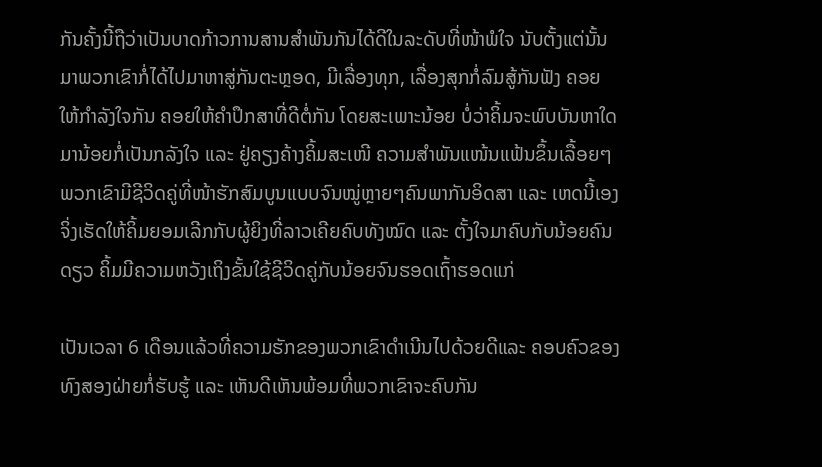ກັນຄັ້ງນີ້ຖືວ່າເປັນບາດກ້າວການສານສຳພັນກັນໄດ້ດີໃນລະດັບທີ່ໜ້າພໍໃຈ ນັບຕັ້ງແຕ່ນັ້ນມາພວກເຂົາກໍ່ໄດ້ໄປມາຫາສູ່ກັນຕະຫຼອດ, ມີເລື່ອງທຸກ, ເລື່ອງສຸກກໍ່ລົມສູ້ກັນຟັງ ຄອຍໃຫ້ກຳລັງໃຈກັນ ຄອຍໃຫ້ຄຳປຶກສາທີ່ດີຕໍ່ກັນ ໂດຍສະເພາະນ້ອຍ ບໍ່ວ່າຄິ້ມຈະພົບບັນຫາໃດມານ້ອຍກໍ່ເປັນກລັງໃຈ ແລະ ຢູ່ຄຽງຄ້າງຄິ້ມສະເໜີ ຄວາມສຳພັນແໜ້ນແຟ້ນຂຶ້ນເລື້ອຍໆ ພວກເຂົາມີຊີວິດຄູ່ທີ່ໜ້າຮັກສົມບູນແບບຈົນໝູ່ຫຼາຍໆຄົນພາກັນອິດສາ ແລະ ເຫດນີ້ເອງຈິ່ງເຮັດໃຫ້ຄິ້ມຍອມເລີກກັບຜູ້ຍິງທີ່ລາວເຄີຍຄົບທັງໝົດ ແລະ ຕັ້ງໃຈມາຄົບກັບນ້ອຍຄົນດຽວ ຄິ້ມມີຄວາມຫວັງເຖິງຂັ້ນໃຊ້ຊີວິດຄູ່ກັບນ້ອຍຈົນຮອດເຖົ້າຮອດແກ່

ເປັນເວລາ 6 ເດືອນແລ້ວທີ່ຄວາມຮັກຂອງພວກເຂົາດຳເນີນໄປດ້ວຍດີແລະ ຄອບຄົວຂອງທົງສອງຝ່າຍກໍ່ຮັບຮູ້ ແລະ ເຫັນດີເຫັນພ້ອມທີ່ພວກເຂົາຈະຄົບກັນ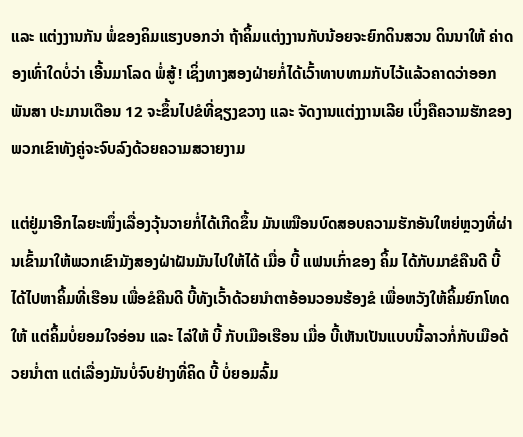ແລະ ແຕ່ງງານກັນ ພໍ່ຂອງຄິມແຮງບອກວ່າ ຖ້າຄິ້ມແຕ່ງງານກັບນ້ອຍຈະຍົກດິນສວນ ດິນນາໃຫ້ ຄ່າດອງເທົ່າໃດບໍ່ວ່າ ເອີ້ນມາໂລດ ພໍ່ສູ້! ເຊິ່ງທາງສອງຝ່າຍກໍ່ໄດ້ເວົ້າທາບທາມກັບໄວ້ແລ້ວຄາດວ່າອອກພັນສາ ປະມານເດືອນ 12 ຈະຂຶ້ນໄປຂໍທີ່ຊຽງຂວາງ ແລະ ຈັດງານແຕ່ງງານເລີຍ ເບິ່ງຄືຄວາມຮັກຂອງພວກເຂົາທັງຄູ່ຈະຈົບລົງດ້ວຍຄວາມສວາຍງາມ

ແຕ່ຢູ່ມາອີກໄລຍະໜຶ່ງເລື່ອງວຸ້ນວາຍກໍ່ໄດ້ເກີດຂຶ້ນ ມັນເໝືອນບົດສອບຄວາມຮັກອັນໃຫຍ່ຫຼວງທີ່ຜ່ານເຂົ້າມາໃຫ້ພວກເຂົາມັງສອງຝ່າຝັນມັນໄປໃຫ້ໄດ້ ເມື່ອ ບີ້ ແຟນເກົ່າຂອງ ຄິ້ມ ໄດ້ກັບມາຂໍຄືນດີ ບີ້ ໄດ້ໄປຫາຄິ້ມທີ່ເຮືອນ ເພື່ອຂໍຄືນດີ ບີ້ທັງເວົ້າດ້ວຍນຳຕາອ້ອນວອນຮ້ອງຂໍ ເພື່ອຫວັງໃຫ້ຄິ້ມຍົກໂທດໃຫ້ ແຕ່ຄິ້ມບໍ່ຍອມໃຈອ່ອນ ແລະ ໄລ່ໃຫ້ ບີ້ ກັບເມືອເຮືອນ ເມື່ອ ບີ້ເຫັນເປັນແບບນີ້ລາວກໍ່ກັບເມືອດ້ວຍນ່ຳຕາ ແຕ່ເລື່ອງມັນບໍ່ຈົບຢ່າງທີ່ຄິດ ບີ້ ບໍ່ຍອມລົ້ມ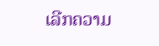ເລີກຄວາມ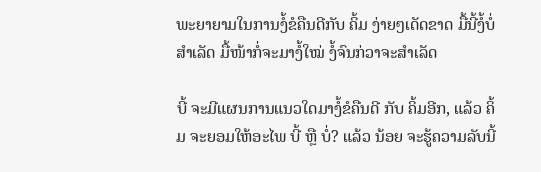ພະຍາຍາມໃນການງໍ້ຂໍຄືນດີກັບ ຄິ້ມ ງ່າຍໆເດັດຂາດ ມື້ນີ້ງໍ້ບໍ່ສຳເລັດ ມື້ໜ້າກໍ່ຈະມາງໍ້ໃໝ່ ງໍ້ຈົນກ່ວາຈະສຳເລັດ

ບີ້ ຈະມີແຜນການແນວໃດມາງໍ້ຂໍຄືນດີ ກັບ ຄິ້ມອີກ, ແລ້ວ ຄິ້ມ ຈະຍອມໃຫ້ອະໄພ ບີ້ ຫຼື ບໍ່? ແລ້ວ ນ້ອຍ ຈະຮູ້ຄວາມລັບນີ້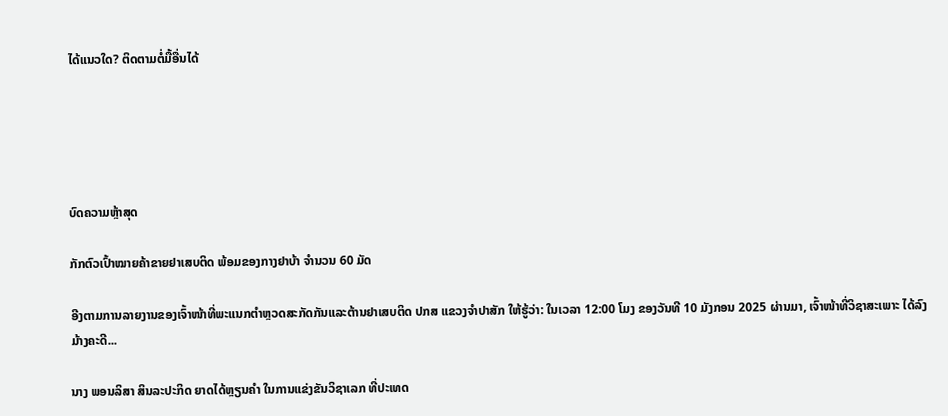ໄດ້ແນວໃດ? ຕິດຕາມຕໍ່ມື້ອື່ນໄດ້





ບົດຄວາມຫຼ້າສຸດ

ກັກຕົວເປົ້າໝາຍຄ້າຂາຍຢາເສບຕິດ ພ້ອມຂອງກາງຢາບ້າ ຈຳນວນ 60 ມັດ

ອີງຕາມການລາຍງານຂອງເຈົ້າໜ້າທີ່ພະແນກຕຳຫຼວດສະກັດກັນແລະຕ້ານຢາເສບຕິດ ປກສ ແຂວງຈຳປາສັກ ໃຫ້ຮູ້ວ່າ: ໃນເວລາ 12:00 ໂມງ ຂອງວັນທີ 10 ມັງກອນ 2025 ຜ່ານມາ, ເຈົ້າໜ້າທີ່ວິຊາສະເພາະ ໄດ້ລົງມ້າງຄະດີ...

ນາງ ພອນລິສາ ສິນລະປະກິດ ຍາດໄດ້ຫຼຽນຄໍາ ໃນການແຂ່ງຂັນວິຊາເລກ ທີ່ປະເທດ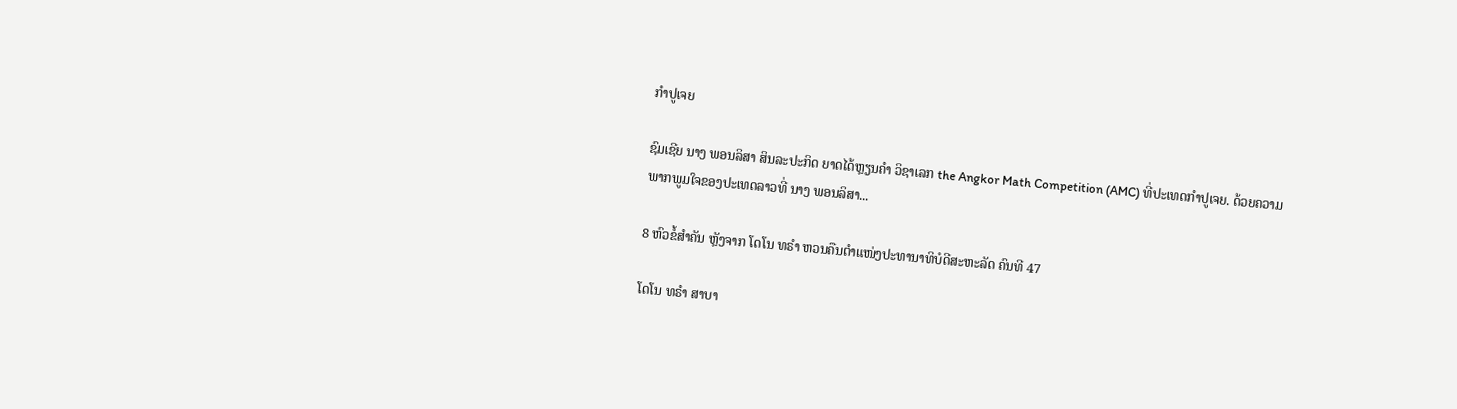ກໍາປູເຈຍ

ຊົມເຊີຍ ນາງ ພອນລິສາ ສິນລະປະກິດ ຍາດໄດ້ຫຼຽນຄໍາ ວິຊາເລກ the Angkor Math Competition (AMC) ທີ່ປະເທດກໍາປູເຈຍ. ດ້ວຍຄວາມພາກພູມໃຈຂອງປະເທດລາວທີ່ ນາງ ພອນລິສາ...

8 ຫົວຂໍ້ສຳຄັນ ຫຼັງຈາກ ໂດໂນ ທຣຳ ຫວນຄືນຕຳແໜ່ງປະທານາທິບໍດີສະຫະລັດ ຄົນທີ 47

ໂດໂນ ທຣຳ ສາບາ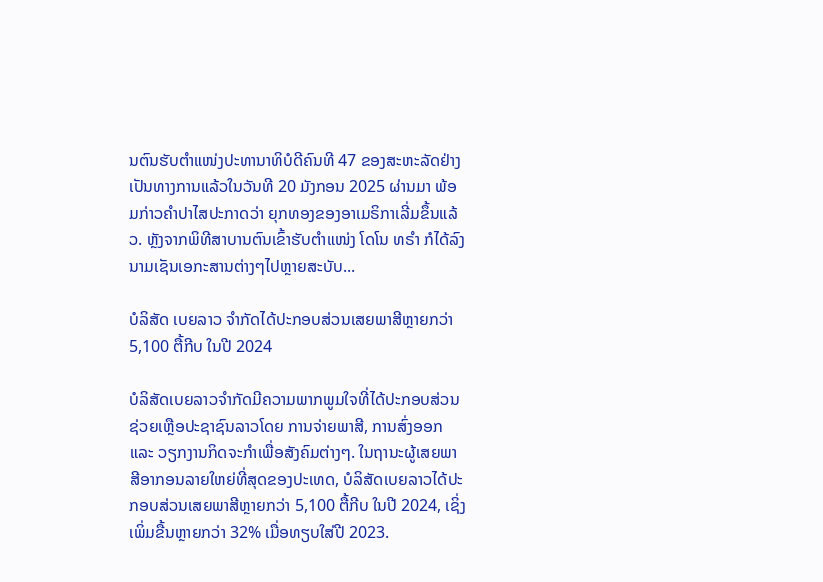ນຕົນຮັບຕຳແໜ່ງປະທານາທິບໍດີຄົນທີ 47 ຂອງສະຫະລັດຢ່າງເປັນທາງການແລ້ວໃນວັນທີ 20 ມັງກອນ 2025 ຜ່ານມາ ພ້ອມກ່າວຄຳປາໄສປະກາດວ່າ ຍຸກທອງຂອງອາເມຣິກາເລີ່ມຂຶ້ນແລ້ວ. ຫຼັງຈາກພິທີສາບານຕົນເຂົ້າຮັບຕຳແໜ່ງ ໂດໂນ ທຣຳ ກໍໄດ້ລົງນາມເຊັນເອກະສານຕ່າງໆໄປຫຼາຍສະບັບ...

ບໍລິສັດ ເບຍລາວ ຈຳກັດໄດ້ປະກອບສ່ວນເສຍພາສີຫຼາຍກວ່າ 5,100 ຕື້ກີບ ໃນປີ 2024

ບໍລິສັດເບຍລາວຈຳກັດມີຄວາມພາກພູມໃຈທີ່ໄດ້ປະກອບສ່ວນຊ່ວຍເຫຼືອປະຊາຊົນລາວໂດຍ ການຈ່າຍພາສີ, ການສົ່ງອອກ ແລະ ວຽກງານກິດຈະກຳເພື່ອສັງຄົມຕ່າງໆ. ໃນຖານະຜູ້ເສຍພາສີອາກອນລາຍໃຫຍ່ທີ່ສຸດຂອງປະເທດ, ບໍລິສັດເບຍລາວໄດ້ປະກອບສ່ວນເສຍພາສີຫຼາຍກວ່າ 5,100 ຕື້ກີບ ໃນປີ 2024, ເຊິ່ງເພິ່ມຂື້ນຫຼາຍກວ່າ 32% ເມື່ອທຽບໃສ່ປີ 2023.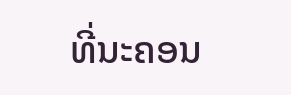ທີ່ນະຄອນ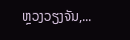ຫຼວງວຽງຈັນ,...